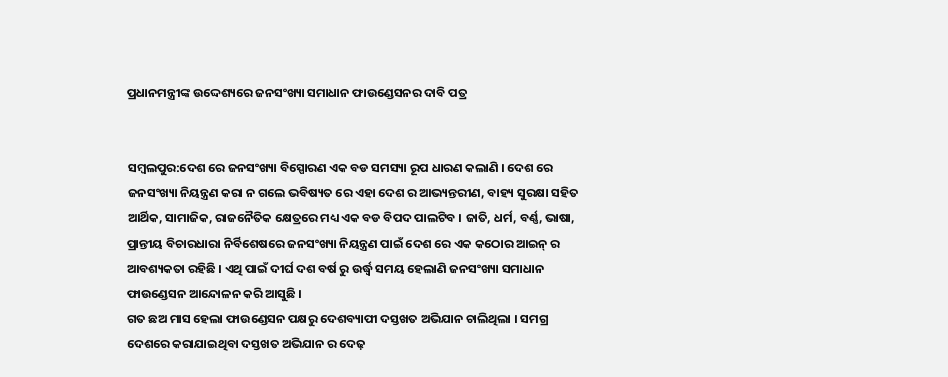ପ୍ରଧାନମନ୍ତ୍ରୀଙ୍କ ଉଦ୍ଦେଶ୍ୟରେ ଜନସଂଖ୍ୟା ସମାଧାନ ଫାଉଣ୍ଡେସନର ଦାବି ପତ୍ର


ସମ୍ବଲପୁର:ଦେଶ ରେ ଜନସଂଖ୍ୟା ବିସ୍ପୋରଣ ଏକ ବଡ ସମସ୍ୟା ରୂପ ଧାରଣ କଲାଣି । ଦେଶ ରେ ଜନସଂଖ୍ୟା ନିୟନ୍ତ୍ରଣ କରା ନ ଗଲେ ଭବିଷ୍ୟତ ରେ ଏହା ଦେଶ ର ଆଭ୍ୟନ୍ତରୀଣ, ବାହ୍ୟ ସୁରକ୍ଷା ସହିତ ଆର୍ଥିକ, ସାମାଜିକ, ରାଜନୈତିକ କ୍ଷେତ୍ରରେ ମଧ୍ୟ ଏକ ବଡ ବିପଦ ପାଲଟିବ । ଜାତି, ଧର୍ମ, ବର୍ଣ୍ଣ, ଭାଷା, ପ୍ରାନ୍ତୀୟ ବିଚାରଧାରା ନିର୍ବିଶେଷରେ ଜନସଂଖ୍ୟା ନିୟନ୍ତ୍ରଣ ପାଇଁ ଦେଶ ରେ ଏକ କଠୋର ଆଇନ୍ ର ଆବଶ୍ୟକତା ରହିଛି । ଏଥି ପାଇଁ ଦୀର୍ଘ ଦଶ ବର୍ଷ ରୁ ଉର୍ଦ୍ଧ୍ବ ସମୟ ହେଲାଣି ଜନସଂଖ୍ୟା ସମାଧାନ ଫାଉଣ୍ଡେସନ ଆନ୍ଦୋଳନ କରି ଆସୁଛି ।
ଗତ ଛଅ ମାସ ହେଲା ଫାଉଣ୍ଡେସନ ପକ୍ଷରୁ ଦେଶବ୍ୟାପୀ ଦସ୍ତଖତ ଅଭିଯାନ ଚାଲିଥିଲା । ସମଗ୍ର ଦେଶରେ କରାଯାଇଥିବା ଦସ୍ତଖତ ଅଭିଯାନ ର ଦେଢ଼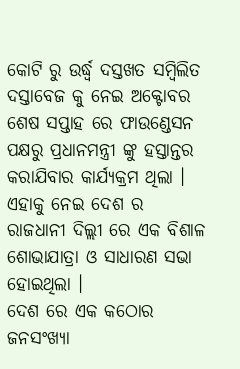କୋଟି ରୁ ଉର୍ଦ୍ଧ୍ବ ଦସ୍ତଖତ ସମ୍ବିଲିତ ଦସ୍ତାବେଜ କୁ ନେଇ ଅକ୍ଟୋବର ଶେଷ ସପ୍ତାହ ରେ ଫାଉଣ୍ଡେସନ ପକ୍ଷରୁ ପ୍ରଧାନମନ୍ତ୍ରୀ ଙ୍କୁ ହସ୍ତାନ୍ତର କରାଯିବାର କାର୍ଯ୍ୟକ୍ରମ ଥିଲା । ଏହାକୁ ନେଇ ଦେଶ ର ରାଜଧାନୀ ଦିଲ୍ଲୀ ରେ ଏକ ବିଶାଳ ଶୋଭାଯାତ୍ରା ଓ ସାଧାରଣ ସଭା ହୋଇଥିଲା ।
ଦେଶ ରେ ଏକ କଠୋର ଜନସଂଖ୍ୟା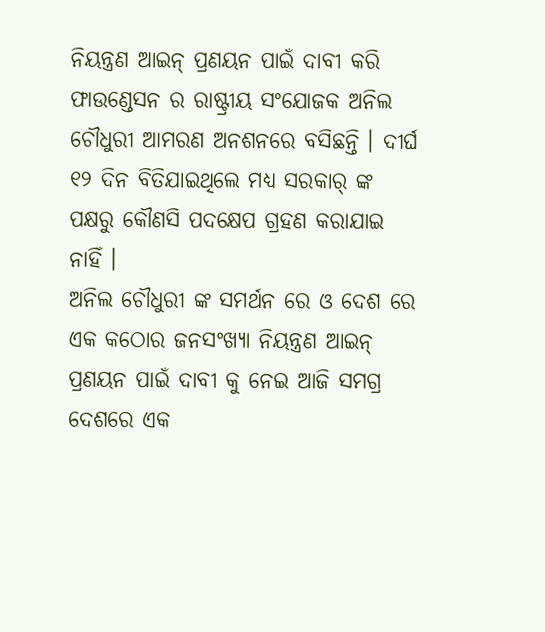ନିୟନ୍ତ୍ରଣ ଆଇନ୍ ପ୍ରଣୟନ ପାଇଁ ଦାବୀ କରି ଫାଉଣ୍ଡେସନ ର ରାଷ୍ଟ୍ରୀୟ ସଂଯୋଜକ ଅନିଲ ଚୌଧୁରୀ ଆମରଣ ଅନଶନରେ ବସିଛନ୍ତି । ଦୀର୍ଘ ୧୨ ଦିନ ବିତିଯାଇଥିଲେ ମଧ୍ୟ ସରକାର୍ ଙ୍କ ପକ୍ଷରୁ କୌଣସି ପଦକ୍ଷେପ ଗ୍ରହଣ କରାଯାଇ ନାହିଁ ।
ଅନିଲ ଚୌଧୁରୀ ଙ୍କ ସମର୍ଥନ ରେ ଓ ଦେଶ ରେ ଏକ କଠୋର ଜନସଂଖ୍ୟା ନିୟନ୍ତ୍ରଣ ଆଇନ୍ ପ୍ରଣୟନ ପାଇଁ ଦାବୀ କୁ ନେଇ ଆଜି ସମଗ୍ର ଦେଶରେ ଏକ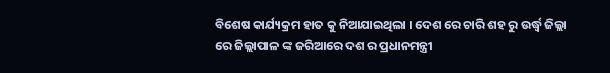ବିଶେଷ କାର୍ଯ୍ୟକ୍ରମ ହାତ କୁ ନିଆଯାଇଥିଲା । ଦେଶ ରେ ଚାରି ଶହ ରୁ ଉର୍ଦ୍ଧ୍ବ ଜିଲ୍ଲା ରେ ଜିଲ୍ଲାପାଳ ଙ୍କ ଜରିଆରେ ଦଶ ର ପ୍ରଧାନମନ୍ତ୍ରୀ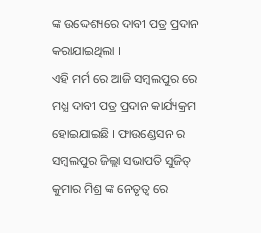ଙ୍କ ଉଦ୍ଦେଶ୍ୟରେ ଦାବୀ ପତ୍ର ପ୍ରଦାନ କରାଯାଇଥିଲା ।
ଏହି ମର୍ମ ରେ ଆଜି ସମ୍ବଲପୁର ରେ ମଧ୍ଯ ଦାବୀ ପତ୍ର ପ୍ରଦାନ କାର୍ଯ୍ୟକ୍ରମ ହୋଇଯାଇଛି । ଫାଉଣ୍ଡେସନ ର ସମ୍ବଲପୁର ଜିଲ୍ଲା ସଭାପତି ସୁଜିତ୍ କୁମାର ମିଶ୍ର ଙ୍କ ନେତୃତ୍ବ ରେ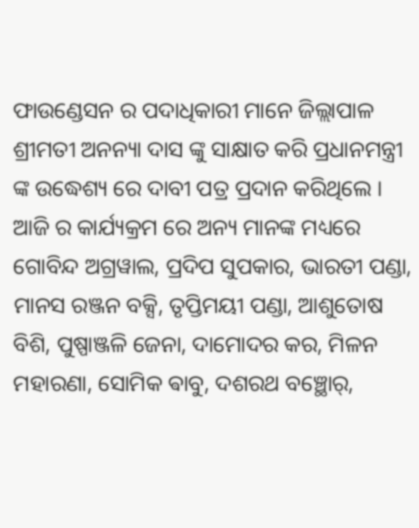ଫାଉଣ୍ଡେସନ ର ପଦାଧିକାରୀ ମାନେ ଜିଲ୍ଲାପାଳ ଶ୍ରୀମତୀ ଅନନ୍ୟା ଦାସ ଙ୍କୁ ସାକ୍ଷାତ କରି ପ୍ରଧାନମନ୍ତ୍ରୀ ଙ୍କ ଉଦ୍ଧେଶ୍ୟ ରେ ଦାବୀ ପତ୍ର ପ୍ରଦାନ କରିଥିଲେ ।
ଆଜି ର କାର୍ଯ୍ୟକ୍ରମ ରେ ଅନ୍ୟ ମାନଙ୍କ ମଧ୍ୟରେ ଗୋବିନ୍ଦ ଅଗ୍ରୱାଲ, ପ୍ରଦିପ ସୁପକାର, ଭାରତୀ ପଣ୍ଡା, ମାନସ ରଞ୍ଜନ ବକ୍ସି, ତୃପ୍ତିମୟୀ ପଣ୍ଡା, ଆଶୁତୋଷ ବିଶି, ପୁଷ୍ପାଞ୍ଜଳି ଜେନା, ଦାମୋଦର କର, ମିଳନ ମହାରଣା, ସୋମିକ ଵାବୁ, ଦଶରଥ ବଞ୍ଛୋର୍,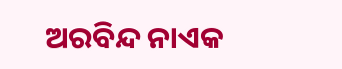ଅରବିନ୍ଦ ନାଏକ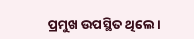ପ୍ରମୁଖ ଉପସ୍ଥିତ ଥିଲେ ।